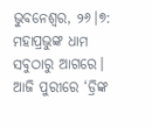ଭୁବନେଶ୍ୱର, ୨୬।୭: ମହାପ୍ରଭୁଙ୍କ ଧାମ ସବୁଠାରୁ ଆଗରେ। ଆଜି ପୁରୀରେ ‘ଡ୍ରିଙ୍କ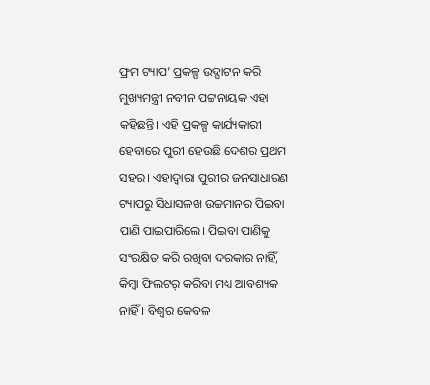ଫ୍ରମ ଟ୍ୟାପ’ ପ୍ରକଳ୍ପ ଉଦ୍ଘାଟନ କରି ମୁଖ୍ୟମନ୍ତ୍ରୀ ନବୀନ ପଟ୍ଟନାୟକ ଏହା କହିଛନ୍ତି। ଏହି ପ୍ରକଳ୍ପ କାର୍ଯ୍ୟକାରୀ ହେବାରେ ପୁରୀ ହେଉଛି ଦେଶର ପ୍ରଥମ ସହର। ଏହାଦ୍ବାରା ପୁରୀର ଜନସାଧାରଣ ଟ୍ୟାପରୁ ସିଧାସଳଖ ଉଚ୍ଚମାନର ପିଇବା ପାଣି ପାଇପାରିଲେ। ପିଇବା ପାଣିକୁ ସଂରକ୍ଷିତ କରି ରଖିବା ଦରକାର ନାହିଁ, କିମ୍ବା ଫିଲଟର୍ କରିବା ମଧ୍ୟ ଆବଶ୍ୟକ ନାହିଁ । ବିଶ୍ବର କେବଳ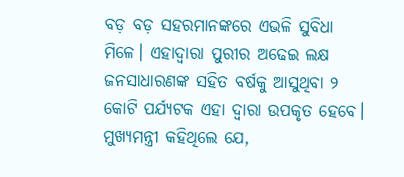ବଡ଼ ବଡ଼ ସହରମାନଙ୍କରେ ଏଭଳି ସୁବିଧା ମିଳେ। ଏହାଦ୍ବାରା ପୁରୀର ଅଢେଇ ଲକ୍ଷ ଜନସାଧାରଣଙ୍କ ସହିତ ବର୍ଷକୁ ଆସୁଥିବା ୨ କୋଟି ପର୍ଯ୍ୟଟକ ଏହା ଦ୍ୱାରା ଉପକୃତ ହେବେ।
ମୁଖ୍ୟମନ୍ତ୍ରୀ କହିଥିଲେ ଯେ,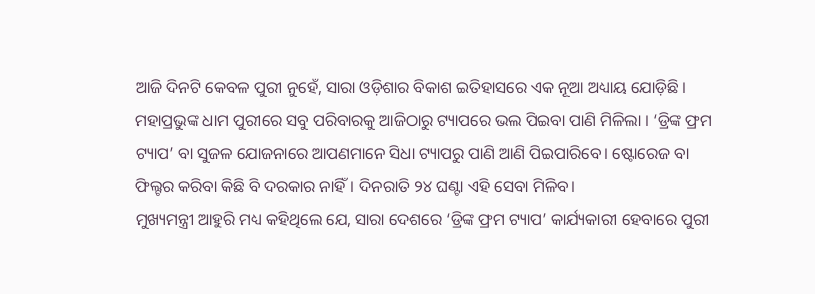ଆଜି ଦିନଟି କେବଳ ପୁରୀ ନୁହେଁ, ସାରା ଓଡ଼ିଶାର ବିକାଶ ଇତିହାସରେ ଏକ ନୂଆ ଅଧ୍ୟାୟ ଯୋଡ଼ିଛି । ମହାପ୍ରଭୁଙ୍କ ଧାମ ପୁରୀରେ ସବୁ ପରିବାରକୁ ଆଜିଠାରୁ ଟ୍ୟାପରେ ଭଲ ପିଇବା ପାଣି ମିଳିଲା । ‘ଡ୍ରିଙ୍କ ଫ୍ରମ ଟ୍ୟାପ’ ବା ସୁଜଳ ଯୋଜନାରେ ଆପଣମାନେ ସିଧା ଟ୍ୟାପରୁ ପାଣି ଆଣି ପିଇପାରିବେ। ଷ୍ଟୋରେଜ ବା ଫିଲ୍ଟର କରିବା କିଛି ବି ଦରକାର ନାହିଁ। ଦିନରାତି ୨୪ ଘଣ୍ଟା ଏହି ସେବା ମିଳିବ।
ମୁଖ୍ୟମନ୍ତ୍ରୀ ଆହୁରି ମଧ୍ୟ କହିଥିଲେ ଯେ, ସାରା ଦେଶରେ ‘ଡ୍ରିଙ୍କ ଫ୍ରମ ଟ୍ୟାପ’ କାର୍ଯ୍ୟକାରୀ ହେବାରେ ପୁରୀ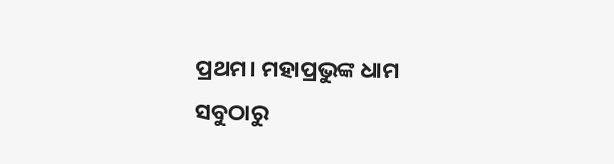ପ୍ରଥମ। ମହାପ୍ରଭୁଙ୍କ ଧାମ ସବୁଠାରୁ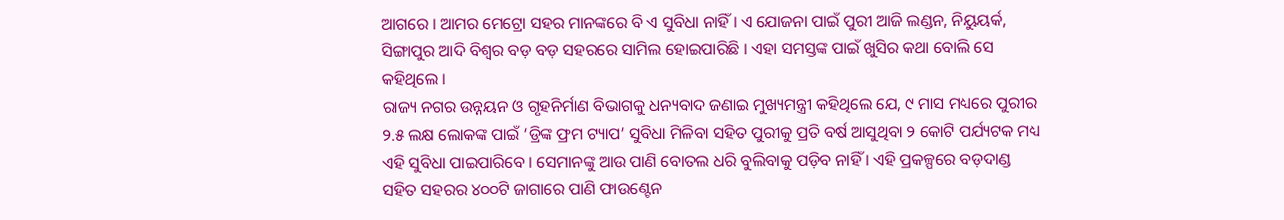ଆଗରେ । ଆମର ମେଟ୍ରୋ ସହର ମାନଙ୍କରେ ବି ଏ ସୁବିଧା ନାହିଁ । ଏ ଯୋଜନା ପାଇଁ ପୁରୀ ଆଜି ଲଣ୍ଡନ, ନିୟୁୟର୍କ, ସିଙ୍ଗାପୁର ଆଦି ବିଶ୍ବର ବଡ଼ ବଡ଼ ସହରରେ ସାମିଲ ହୋଇପାରିଛି । ଏହା ସମସ୍ତଙ୍କ ପାଇଁ ଖୁସିର କଥା ବୋଲି ସେ କହିଥିଲେ ।
ରାଜ୍ୟ ନଗର ଉନ୍ନୟନ ଓ ଗୃହନିର୍ମାଣ ବିଭାଗକୁ ଧନ୍ୟବାଦ ଜଣାଇ ମୁଖ୍ୟମନ୍ତ୍ରୀ କହିଥିଲେ ଯେ, ୯ ମାସ ମଧ୍ୟରେ ପୁରୀର ୨.୫ ଲକ୍ଷ ଲୋକଙ୍କ ପାଇଁ ‘ଡ୍ରିଙ୍କ ଫ୍ରମ ଟ୍ୟାପ’ ସୁବିଧା ମିଳିବା ସହିତ ପୁରୀକୁ ପ୍ରତି ବର୍ଷ ଆସୁଥିବା ୨ କୋଟି ପର୍ଯ୍ୟଟକ ମଧ୍ୟ ଏହି ସୁବିଧା ପାଇପାରିବେ । ସେମାନଙ୍କୁ ଆଉ ପାଣି ବୋତଲ ଧରି ବୁଲିବାକୁ ପଡ଼ିବ ନାହିଁ । ଏହି ପ୍ରକଳ୍ପରେ ବଡ଼ଦାଣ୍ଡ ସହିତ ସହରର ୪୦୦ଟି ଜାଗାରେ ପାଣି ଫାଉଣ୍ଟେନ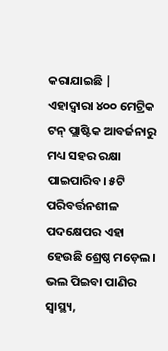କରାଯାଇଛି | ଏହାଦ୍ବାରା ୪୦୦ ମେଟ୍ରିକ ଟନ୍ ପ୍ଲାଷ୍ଟିକ ଆବର୍ଜନାରୁ ମଧ୍ୟ ସହର ରକ୍ଷା ପାଇପାରିବ। ୫ଟି ପରିବର୍ତ୍ତନଶୀଳ ପଦକ୍ଷେପର ଏହା ହେଉଛି ଶ୍ରେଷ୍ଠ ମଡ଼େଲ। ଭଲ ପିଇବା ପାଣିର ସ୍ବାସ୍ଥ୍ୟ,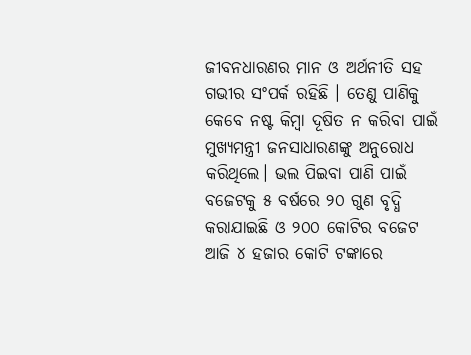ଜୀବନଧାରଣର ମାନ ଓ ଅର୍ଥନୀତି ସହ ଗଭୀର ସଂପର୍କ ରହିଛି । ତେଣୁ ପାଣିକୁ କେବେ ନଷ୍ଟ କିମ୍ବା ଦୂଷିତ ନ କରିବା ପାଇଁ ମୁଖ୍ୟମନ୍ତ୍ରୀ ଜନସାଧାରଣଙ୍କୁ ଅନୁରୋଧ କରିଥିଲେ। ଭଲ ପିଇବା ପାଣି ପାଇଁ ବଜେଟକୁ ୫ ବର୍ଷରେ ୨୦ ଗୁଣ ବୃଦ୍ଧି କରାଯାଇଛି ଓ ୨୦୦ କୋଟିର ବଜେଟ ଆଜି ୪ ହଜାର କୋଟି ଟଙ୍କାରେ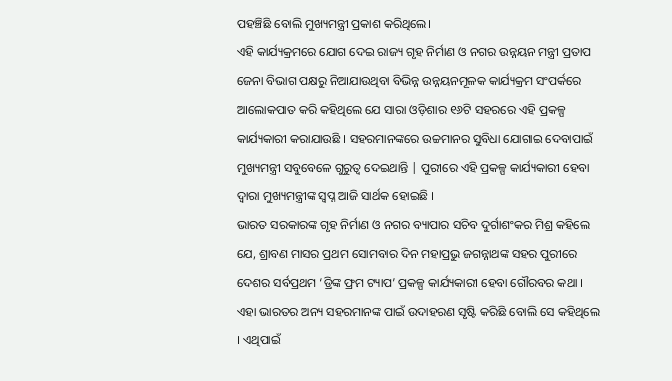ପହଞ୍ଚିଛି ବୋଲି ମୁଖ୍ୟମନ୍ତ୍ରୀ ପ୍ରକାଶ କରିଥିଲେ।
ଏହି କାର୍ଯ୍ୟକ୍ରମରେ ଯୋଗ ଦେଇ ରାଜ୍ୟ ଗୃହ ନିର୍ମାଣ ଓ ନଗର ଉନ୍ନୟନ ମନ୍ତ୍ରୀ ପ୍ରତାପ ଜେନା ବିଭାଗ ପକ୍ଷରୁ ନିଆଯାଉଥିବା ବିଭିନ୍ନ ଉନ୍ନୟନମୂଳକ କାର୍ଯ୍ୟକ୍ରମ ସଂପର୍କରେ ଆଲୋକପାତ କରି କହିଥିଲେ ଯେ ସାରା ଓଡ଼ିଶାର ୧୬ଟି ସହରରେ ଏହି ପ୍ରକଳ୍ପ କାର୍ଯ୍ୟକାରୀ କରାଯାଉଛି । ସହରମାନଙ୍କରେ ଉଚ୍ଚମାନର ସୁବିଧା ଯୋଗାଇ ଦେବାପାଇଁ ମୁଖ୍ୟମନ୍ତ୍ରୀ ସବୁବେଳେ ଗୁରୁତ୍ବ ଦେଇଥାନ୍ତି | ପୁରୀରେ ଏହି ପ୍ରକଳ୍ପ କାର୍ଯ୍ୟକାରୀ ହେବା ଦ୍ବାରା ମୁଖ୍ୟମନ୍ତ୍ରୀଙ୍କ ସ୍ବପ୍ନ ଆଜି ସାର୍ଥକ ହୋଇଛି ।
ଭାରତ ସରକାରଙ୍କ ଗୃହ ନିର୍ମାଣ ଓ ନଗର ବ୍ୟାପାର ସଚିବ ଦୁର୍ଗାଶଂକର ମିଶ୍ର କହିଲେ ଯେ, ଶ୍ରାବଣ ମାସର ପ୍ରଥମ ସୋମବାର ଦିନ ମହାପ୍ରଭୁ ଜଗନ୍ନାଥଙ୍କ ସହର ପୁରୀରେ ଦେଶର ସର୍ବପ୍ରଥମ ‘ଡ୍ରିଙ୍କ ଫ୍ରମ ଟ୍ୟାପ’ ପ୍ରକଳ୍ପ କାର୍ଯ୍ୟକାରୀ ହେବା ଗୌରବର କଥା । ଏହା ଭାରତର ଅନ୍ୟ ସହରମାନଙ୍କ ପାଇଁ ଉଦାହରଣ ସୃଷ୍ଟି କରିଛି ବୋଲି ସେ କହିଥିଲେ । ଏଥିପାଇଁ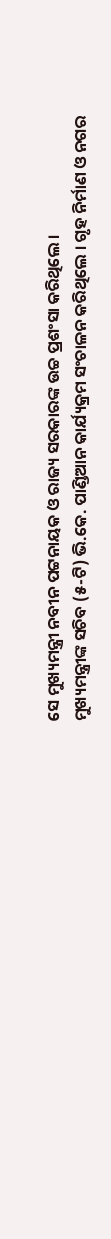ସେ ମୁଖ୍ୟମନ୍ତ୍ରୀ ନବୀନ ପଟ୍ଟନାୟକ ଓ ରାଜ୍ୟ ସରକାରଙ୍କ ଉଚ୍ଚ ପ୍ରଶଂସା କରିଥିଲେ ।
ମୁଖ୍ୟମନ୍ତ୍ରୀଙ୍କ ସଚିବ (୫-ଟି) ଭି.କେ. ପାଣ୍ଡିଆନ କାର୍ଯ୍ୟକ୍ରମ ସଂଚାଳନ କରିଥିଲେ । ଗୃହ ନିର୍ମାଣ ଓ ନଗର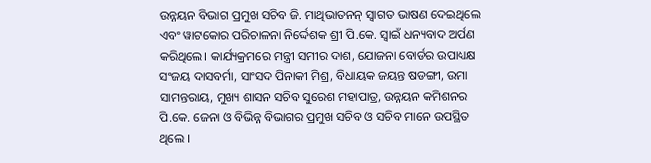ଉନ୍ନୟନ ବିଭାଗ ପ୍ରମୁଖ ସଚିବ ଜି. ମାଥିଭାତନନ୍ ସ୍ବାଗତ ଭାଷଣ ଦେଇଥିଲେ ଏବଂ ୱାଟକୋର ପରିଚାଳନା ନିର୍ଦ୍ଦେଶକ ଶ୍ରୀ ପି.କେ. ସ୍ବାଇଁ ଧନ୍ୟବାଦ ଅର୍ପଣ କରିଥିଲେ। କାର୍ଯ୍ୟକ୍ରମରେ ମନ୍ତ୍ରୀ ସମୀର ଦାଶ, ଯୋଜନା ବୋର୍ଡର ଉପାଧ୍ୟକ୍ଷ ସଂଜୟ ଦାସବର୍ମା, ସାଂସଦ ପିନାକୀ ମିଶ୍ର, ବିଧାୟକ ଜୟନ୍ତ ଷଡଙ୍ଗୀ, ଉମା ସାମନ୍ତରାୟ, ମୁଖ୍ୟ ଶାସନ ସଚିବ ସୁରେଶ ମହାପାତ୍ର, ଉନ୍ନୟନ କମିଶନର ପି.କେ. ଜେନା ଓ ବିଭିନ୍ନ ବିଭାଗର ପ୍ରମୁଖ ସଚିବ ଓ ସଚିବ ମାନେ ଉପସ୍ଥିତ ଥିଲେ ।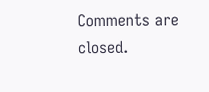Comments are closed.